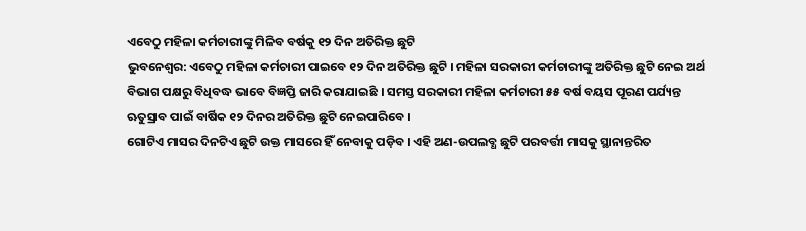ଏବେଠୁ ମହିଳା କର୍ମଚାରୀଙ୍କୁ ମିଳିବ ବର୍ଷକୁ ୧୨ ଦିନ ଅତିରିକ୍ତ ଛୁଟି
ଭୁବନେଶ୍ବର: ଏବେଠୁ ମହିଳା କର୍ମଚାରୀ ପାଇବେ ୧୨ ଦିନ ଅତିରିକ୍ତ ଛୁଟି । ମହିଳା ସରକାରୀ କର୍ମଚାରୀଙ୍କୁ ଅତିରିକ୍ତ ଛୁଟି ନେଇ ଅର୍ଥ ବିଭାଗ ପକ୍ଷରୁ ବିଧିବଦ୍ଧ ଭାବେ ବିଜ୍ଞପ୍ତି ଜାରି କରାଯାଇଛି । ସମସ୍ତ ସରକାରୀ ମହିଳା କର୍ମଚାରୀ ୫୫ ବର୍ଷ ବୟସ ପୂରଣ ପର୍ଯ୍ୟନ୍ତ ଋତୁସ୍ରାବ ପାଇଁ ବାର୍ଷିକ ୧୨ ଦିନର ଅତିରିକ୍ତ ଛୁଟି ନେଇପାରିବେ ।
ଗୋଟିଏ ମାସର ଦିନଟିଏ ଛୁଟି ଉକ୍ତ ମାସରେ ହିଁ ନେବାକୁ ପଡ଼ିବ । ଏହି ଅଣ-ଉପଲବ୍ଧ ଛୁଟି ପରବର୍ତ୍ତୀ ମାସକୁ ସ୍ଥାନାନ୍ତରିତ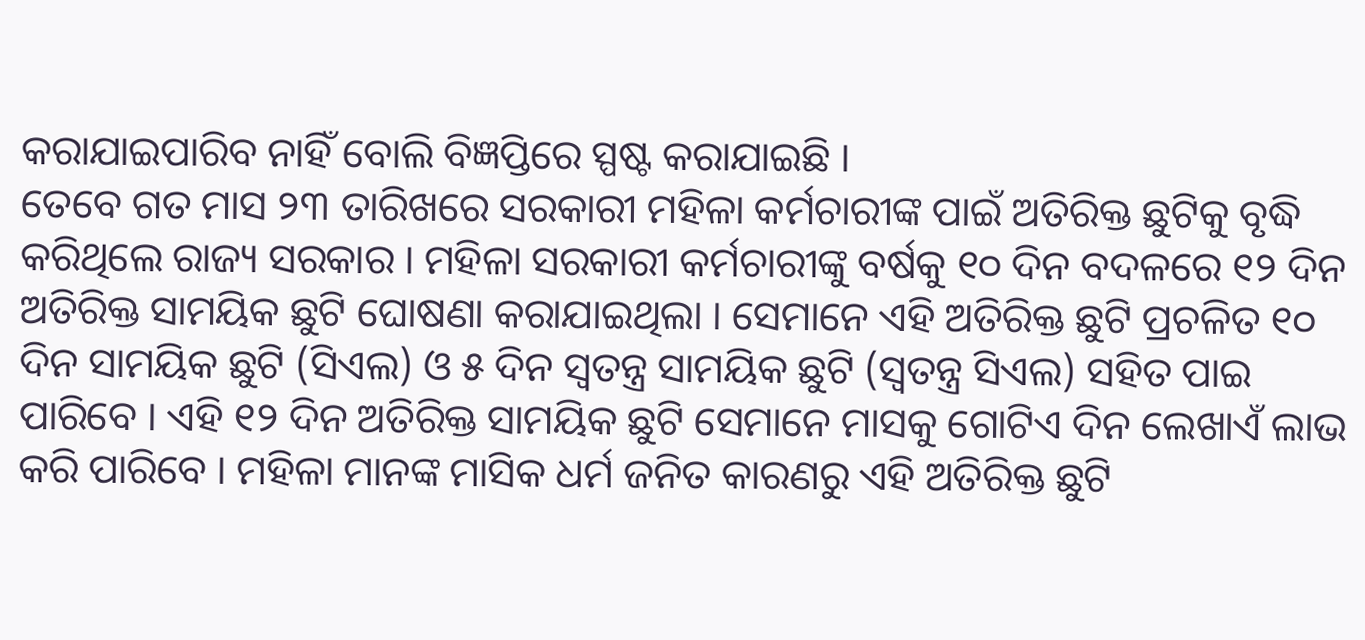କରାଯାଇପାରିବ ନାହିଁ ବୋଲି ବିଜ୍ଞପ୍ତିରେ ସ୍ପଷ୍ଟ କରାଯାଇଛି ।
ତେବେ ଗତ ମାସ ୨୩ ତାରିଖରେ ସରକାରୀ ମହିଳା କର୍ମଚାରୀଙ୍କ ପାଇଁ ଅତିରିକ୍ତ ଛୁଟିକୁ ବୃଦ୍ଧି କରିଥିଲେ ରାଜ୍ୟ ସରକାର । ମହିଳା ସରକାରୀ କର୍ମଚାରୀଙ୍କୁ ବର୍ଷକୁ ୧୦ ଦିନ ବଦଳରେ ୧୨ ଦିନ ଅତିରିକ୍ତ ସାମୟିକ ଛୁଟି ଘୋଷଣା କରାଯାଇଥିଲା । ସେମାନେ ଏହି ଅତିରିକ୍ତ ଛୁଟି ପ୍ରଚଳିତ ୧୦ ଦିନ ସାମୟିକ ଛୁଟି (ସିଏଲ) ଓ ୫ ଦିନ ସ୍ଵତନ୍ତ୍ର ସାମୟିକ ଛୁଟି (ସ୍ବତନ୍ତ୍ର ସିଏଲ) ସହିତ ପାଇ ପାରିବେ । ଏହି ୧୨ ଦିନ ଅତିରିକ୍ତ ସାମୟିକ ଛୁଟି ସେମାନେ ମାସକୁ ଗୋଟିଏ ଦିନ ଲେଖାଏଁ ଲାଭ କରି ପାରିବେ । ମହିଳା ମାନଙ୍କ ମାସିକ ଧର୍ମ ଜନିତ କାରଣରୁ ଏହି ଅତିରିକ୍ତ ଛୁଟି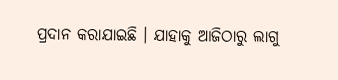ପ୍ରଦାନ କରାଯାଇଛି । ଯାହାକୁ ଆଜିଠାରୁ ଲାଗୁ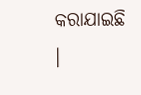କରାଯାଇଛି ।